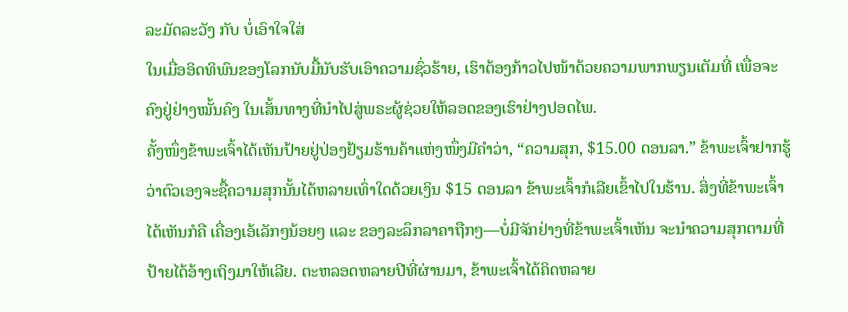ລະມັດລະວັງ ກັບ ບໍ່ເອົາໃຈໃສ່
ໃນເມື່ອອິດທິພົນຂອງໂລກນັບມື້ນັບຮັບເອົາຄວາມຊົ່ວຮ້າຍ, ເຮົາຕ້ອງກ້າວໄປໜ້າດ້ວຍຄວາມພາກພຽນເຕັມທີ່ ເພື່ອຈະຄົງຢູ່ຢ່າງໝັ້ນຄົງ ໃນເສັ້ນທາງທີ່ນຳໄປສູ່ພຣະຜູ້ຊ່ວຍໃຫ້ລອດຂອງເຮົາຢ່າງປອດໄພ.
ຄັ້ງໜຶ່ງຂ້າພະເຈົ້າໄດ້ເຫັນປ້າຍຢູ່ປ່ອງຢ້ຽມຮ້ານຄ້າແຫ່ງໜຶ່ງມີຄຳວ່າ, “ຄວາມສຸກ, $15.00 ດອນລາ.” ຂ້າພະເຈົ້າຢາກຮູ້ວ່າຕົວເອງຈະຊື້ຄວາມສຸກນັ້ນໄດ້ຫລາຍເທົ່າໃດດ້ວຍເງິນ $15 ດອນລາ ຂ້າພະເຈົ້າກໍເລີຍເຂົ້າໄປໃນຮ້ານ. ສິ່ງທີ່ຂ້າພະເຈົ້າໄດ້ເຫັນກໍຄື ເຄື່ອງເອ້ເລັກໆນ້ອຍໆ ແລະ ຂອງລະລຶກລາຄາຖືກໆ—ບໍ່ມີຈັກຢ່າງທີ່ຂ້າພະເຈົ້າເຫັນ ຈະນຳຄວາມສຸກຕາມທີ່ປ້າຍໄດ້ອ້າງເຖິງມາໃຫ້ເລີຍ. ຕະຫລອດຫລາຍປີທີ່ຜ່ານມາ, ຂ້າພະເຈົ້າໄດ້ຄິດຫລາຍ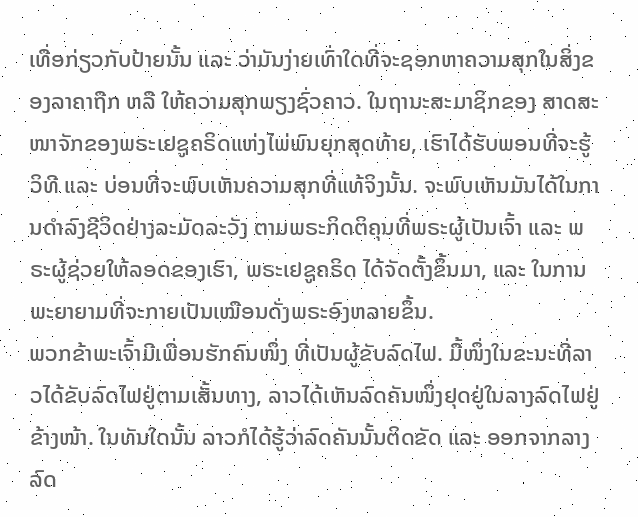ເທື່ອກ່ຽວກັບປ້າຍນັ້ນ ແລະ ວ່າມັນງ່າຍເທົ່າໃດທີ່ຈະຊອກຫາຄວາມສຸກໃນສິ່ງຂອງລາຄາຖືກ ຫລື ໃຫ້ຄວາມສຸກພຽງຊົ່ວຄາວ. ໃນຖານະສະມາຊິກຂອງ ສາດສະໜາຈັກຂອງພຣະເຢຊູຄຣິດແຫ່ງໄພ່ພົນຍຸກສຸດທ້າຍ, ເຮົາໄດ້ຮັບພອນທີ່ຈະຮູ້ວິທີ ແລະ ບ່ອນທີ່ຈະພົບເຫັນຄວາມສຸກທີ່ແທ້ຈິງນັ້ນ. ຈະພົບເຫັນມັນໄດ້ໃນການດຳລົງຊີວິດຢ່າງລະມັດລະວັງ ຕາມພຣະກິດຕິຄຸນທີ່ພຣະຜູ້ເປັນເຈົ້າ ແລະ ພຣະຜູ້ຊ່ວຍໃຫ້ລອດຂອງເຮົາ, ພຣະເຢຊູຄຣິດ ໄດ້ຈັດຕັ້ງຂຶ້ນມາ, ແລະ ໃນການພະຍາຍາມທີ່ຈະກາຍເປັນເໝືອນດັ່ງພຣະອົງຫລາຍຂຶ້ນ.
ພວກຂ້າພະເຈົ້າມີເພື່ອນຮັກຄົນໜຶ່ງ ທີ່ເປັນຜູ້ຂັບລົດໄຟ. ມື້ໜຶ່ງໃນຂະນະທີ່ລາວໄດ້ຂັບລົດໄຟຢູ່ຕາມເສັ້ນທາງ, ລາວໄດ້ເຫັນລົດຄັນໜຶ່ງຢຸດຢູ່ໃນລາງລົດໄຟຢູ່ຂ້າງໜ້າ. ໃນທັນໃດນັ້ນ ລາວກໍໄດ້ຮູ້ວ່າລົດຄັນນັ້ນຕິດຂັດ ແລະ ອອກຈາກລາງລົດ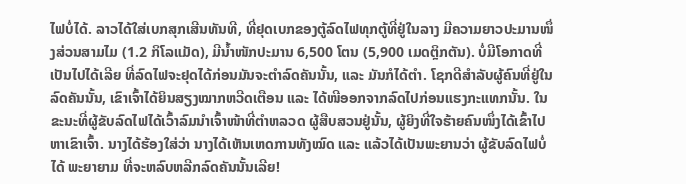ໄຟບໍ່ໄດ້. ລາວໄດ້ໃສ່ເບກສຸກເສີນທັນທີ, ທີ່ຢຸດເບກຂອງຕູ້ລົດໄຟທຸກຕູ້ທີ່ຢູ່ໃນລາງ ມີຄວາມຍາວປະມານໜຶ່ງສ່ວນສາມໄມ (1.2 ກິໂລແມັດ), ມີນ້ຳໜັກປະມານ 6,500 ໂຕນ (5,900 ເມດຕຼິກຕັນ). ບໍ່ມີໂອກາດທີ່ເປັນໄປໄດ້ເລີຍ ທີ່ລົດໄຟຈະຢຸດໄດ້ກ່ອນມັນຈະຕຳລົດຄັນນັ້ນ, ແລະ ມັນກໍໄດ້ຕຳ. ໂຊກດີສຳລັບຜູ້ຄົນທີ່ຢູ່ໃນລົດຄັນນັ້ນ, ເຂົາເຈົ້າໄດ້ຍິນສຽງໝາກຫວີດເຕືອນ ແລະ ໄດ້ໜີອອກຈາກລົດໄປກ່ອນແຮງກະແທກນັ້ນ. ໃນຂະນະທີ່ຜູ້ຂັບລົດໄຟໄດ້ເວົ້າລົມນຳເຈົ້າໜ້າທີ່ຕຳຫລວດ ຜູ້ສືບສວນຢູ່ນັ້ນ, ຜູ້ຍິງທີ່ໃຈຮ້າຍຄົນໜຶ່ງໄດ້ເຂົ້າໄປຫາເຂົາເຈົ້າ. ນາງໄດ້ຮ້ອງໃສ່ວ່າ ນາງໄດ້ເຫັນເຫດການທັງໝົດ ແລະ ແລ້ວໄດ້ເປັນພະຍານວ່າ ຜູ້ຂັບລົດໄຟບໍ່ໄດ້ ພະຍາຍາມ ທີ່ຈະຫລົບຫລີກລົດຄັນນັ້ນເລີຍ!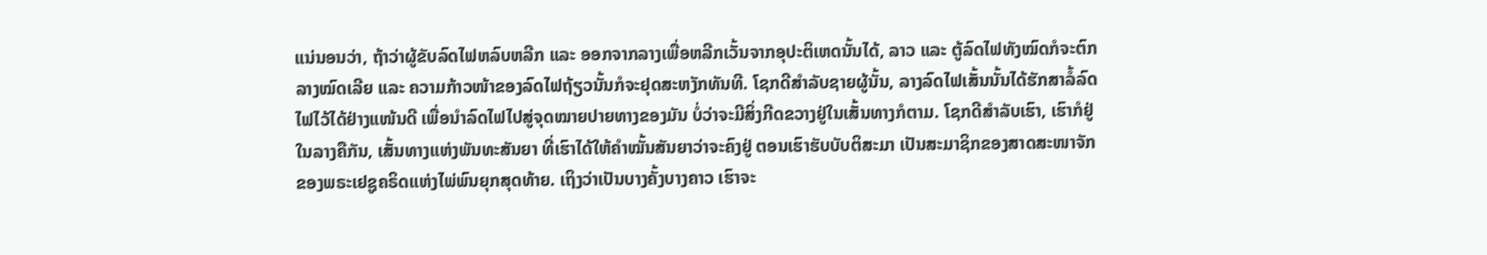ແນ່ນອນວ່າ, ຖ້າວ່າຜູ້ຂັບລົດໄຟຫລົບຫລີກ ແລະ ອອກຈາກລາງເພື່ອຫລີກເວັ້ນຈາກອຸປະຕິເຫດນັ້ນໄດ້, ລາວ ແລະ ຕູ້ລົດໄຟທັງໝົດກໍຈະຕົກລາງໝົດເລີຍ ແລະ ຄວາມກ້າວໜ້າຂອງລົດໄຟຖ້ຽວນັ້ນກໍຈະຢຸດສະຫງັກທັນທີ. ໂຊກດີສຳລັບຊາຍຜູ້ນັ້ນ, ລາງລົດໄຟເສັ້ນນັ້ນໄດ້ຮັກສາລໍ້ລົດໄຟໄວ້ໄດ້ຢ່າງແໜ້ນດີ ເພື່ອນຳລົດໄຟໄປສູ່ຈຸດໝາຍປາຍທາງຂອງມັນ ບໍ່ວ່າຈະມີສິ່ງກີດຂວາງຢູ່ໃນເສັ້ນທາງກໍຕາມ. ໂຊກດີສຳລັບເຮົາ, ເຮົາກໍຢູ່ໃນລາງຄືກັນ, ເສັ້ນທາງແຫ່ງພັນທະສັນຍາ ທີ່ເຮົາໄດ້ໃຫ້ຄຳໝັ້ນສັນຍາວ່າຈະຄົງຢູ່ ຕອນເຮົາຮັບບັບຕິສະມາ ເປັນສະມາຊິກຂອງສາດສະໜາຈັກຂອງພຣະເຢຊູຄຣິດແຫ່ງໄພ່ພົນຍຸກສຸດທ້າຍ. ເຖິງວ່າເປັນບາງຄັ້ງບາງຄາວ ເຮົາຈະ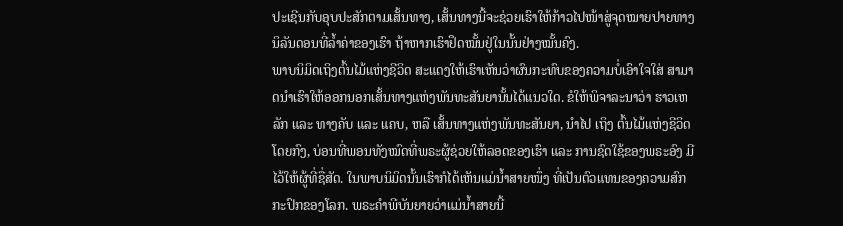ປະເຊີນກັບອຸບປະສັກຕາມເສັ້ນທາງ, ເສັ້ນທາງນີ້ຈະຊ່ວຍເຮົາໃຫ້ກ້າວໄປໜ້າສູ່ຈຸດໝາຍປາຍທາງນິລັນດອນທີ່ລ້ຳຄ່າຂອງເຮົາ ຖ້າຫາກເຮົາຢຶດໝັ້ນຢູ່ໃນນັ້ນຢ່າງໝັ້ນຄົງ.
ພາບນິມິດເຖິງຕົ້ນໄມ້ແຫ່ງຊີວິດ ສະແດງໃຫ້ເຮົາເຫັນວ່າຜົນກະທົບຂອງຄວາມບໍ່ເອົາໃຈໃສ່ ສາມາດນຳເຮົາໃຫ້ອອກນອກເສັ້ນທາງແຫ່ງພັນທະສັນຍານັ້ນໄດ້ແນວໃດ. ຂໍໃຫ້ພິຈາລະນາວ່າ ຮາວເຫລັກ ແລະ ທາງຄັບ ແລະ ແຄບ, ຫລື ເສັ້ນທາງແຫ່ງພັນທະສັນຍາ, ນຳໄປ ເຖິງ ຕົ້ນໄມ້ແຫ່ງຊີວິດໂດຍກົງ, ບ່ອນທີ່ພອນທັງໝົດທີ່ພຣະຜູ້ຊ່ວຍໃຫ້ລອດຂອງເຮົາ ແລະ ການຊົດໃຊ້ຂອງພຣະອົງ ມີໄວ້ໃຫ້ຜູ້ທີ່ຊື່ສັດ. ໃນພາບນິມິດນັ້ນເຮົາກໍໄດ້ເຫັນແມ່ນ້ຳສາຍໜຶ່ງ ທີ່ເປັນຕົວແທນຂອງຄວາມສົກກະປົກຂອງໂລກ. ພຣະຄຳພີບັນຍາຍວ່າແມ່ນ້ຳສາຍນີ້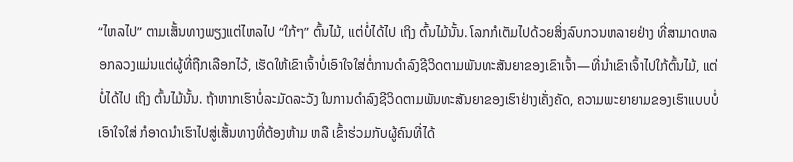“ໄຫລໄປ” ຕາມເສັ້ນທາງພຽງແຕ່ໄຫລໄປ “ໃກ້ໆ” ຕົ້ນໄມ້, ແຕ່ບໍ່ໄດ້ໄປ ເຖິງ ຕົ້ນໄມ້ນັ້ນ. ໂລກກໍເຕັມໄປດ້ວຍສິ່ງລົບກວນຫລາຍຢ່າງ ທີ່ສາມາດຫລອກລວງແມ່ນແຕ່ຜູ້ທີ່ຖືກເລືອກໄວ້, ເຮັດໃຫ້ເຂົາເຈົ້າບໍ່ເອົາໃຈໃສ່ຕໍ່ການດຳລົງຊີວິດຕາມພັນທະສັນຍາຂອງເຂົາເຈົ້າ—ທີ່ນຳເຂົາເຈົ້າໄປໃກ້ຕົ້ນໄມ້, ແຕ່ບໍ່ໄດ້ໄປ ເຖິງ ຕົ້ນໄມ້ນັ້ນ. ຖ້າຫາກເຮົາບໍ່ລະມັດລະວັງ ໃນການດຳລົງຊີວິດຕາມພັນທະສັນຍາຂອງເຮົາຢ່າງເຄັ່ງຄັດ, ຄວາມພະຍາຍາມຂອງເຮົາແບບບໍ່ເອົາໃຈໃສ່ ກໍອາດນຳເຮົາໄປສູ່ເສັ້ນທາງທີ່ຕ້ອງຫ້າມ ຫລື ເຂົ້າຮ່ວມກັບຜູ້ຄົນທີ່ໄດ້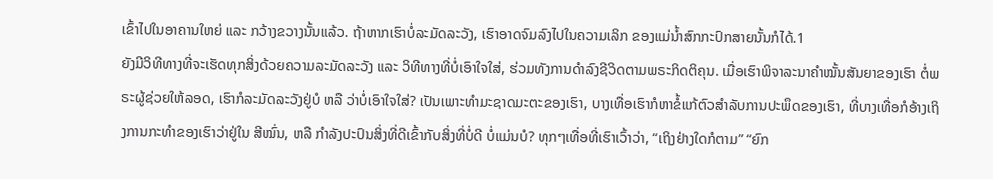ເຂົ້າໄປໃນອາຄານໃຫຍ່ ແລະ ກວ້າງຂວາງນັ້ນແລ້ວ. ຖ້າຫາກເຮົາບໍ່ລະມັດລະວັງ, ເຮົາອາດຈົມລົງໄປໃນຄວາມເລິກ ຂອງແມ່ນ້ຳສົກກະປົກສາຍນັ້ນກໍໄດ້.1
ຍັງມີວິທີທາງທີ່ຈະເຮັດທຸກສິ່ງດ້ວຍຄວາມລະມັດລະວັງ ແລະ ວິທີທາງທີ່ບໍ່ເອົາໃຈໃສ່, ຮ່ວມທັງການດຳລົງຊີວິດຕາມພຣະກິດຕິຄຸນ. ເມື່ອເຮົາພິຈາລະນາຄຳໝັ້ນສັນຍາຂອງເຮົາ ຕໍ່ພຣະຜູ້ຊ່ວຍໃຫ້ລອດ, ເຮົາກໍລະມັດລະວັງຢູ່ບໍ ຫລື ວ່າບໍ່ເອົາໃຈໃສ່? ເປັນເພາະທຳມະຊາດມະຕະຂອງເຮົາ, ບາງເທື່ອເຮົາກໍຫາຂໍ້ແກ້ຕົວສຳລັບການປະພຶດຂອງເຮົາ, ທີ່ບາງເທື່ອກໍອ້າງເຖິງການກະທຳຂອງເຮົາວ່າຢູ່ໃນ ສີໝົ່ນ, ຫລື ກຳລັງປະປົນສິ່ງທີ່ດີເຂົ້າກັບສິ່ງທີ່ບໍ່ດີ ບໍ່ແມ່ນບໍ? ທຸກໆເທື່ອທີ່ເຮົາເວົ້າວ່າ, “ເຖິງຢ່າງໃດກໍຕາມ” “ຍົກ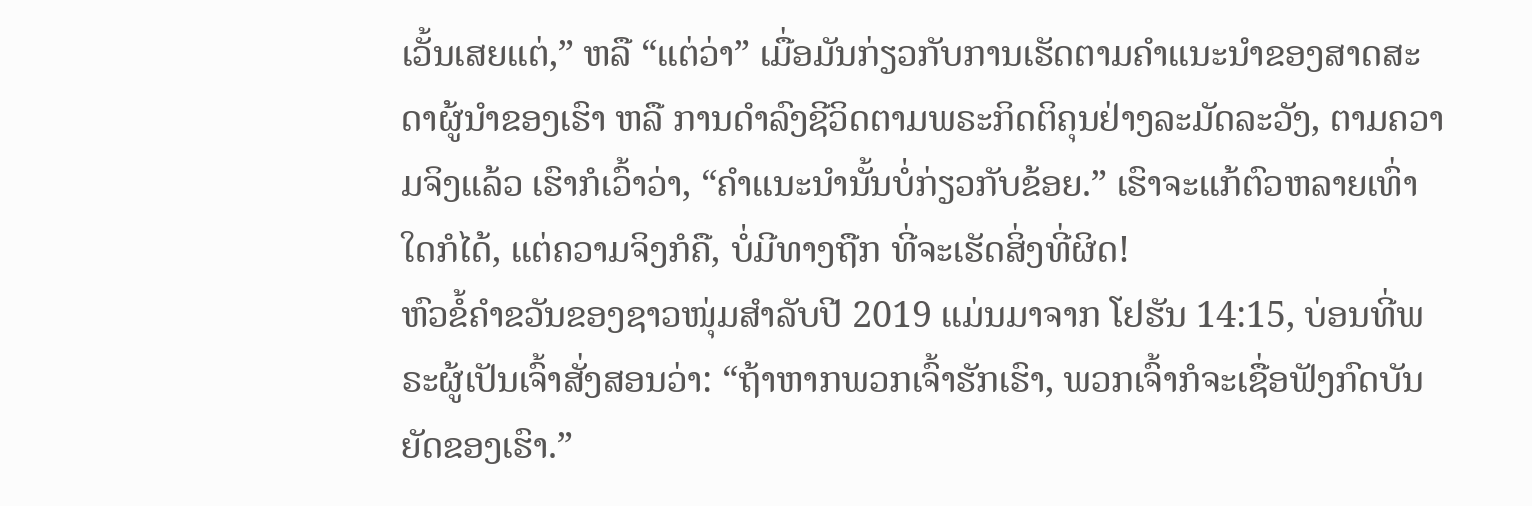ເວັ້ນເສຍແຕ່,” ຫລື “ແຕ່ວ່າ” ເມື່ອມັນກ່ຽວກັບການເຮັດຕາມຄຳແນະນຳຂອງສາດສະດາຜູ້ນຳຂອງເຮົາ ຫລື ການດຳລົງຊີວິດຕາມພຣະກິດຕິຄຸນຢ່າງລະມັດລະວັງ, ຕາມຄວາມຈິງແລ້ວ ເຮົາກໍເວົ້າວ່າ, “ຄຳແນະນຳນັ້ນບໍ່ກ່ຽວກັບຂ້ອຍ.” ເຮົາຈະແກ້ຕົວຫລາຍເທົ່າໃດກໍໄດ້, ແຕ່ຄວາມຈິງກໍຄື, ບໍ່ມີທາງຖືກ ທີ່ຈະເຮັດສິ່ງທີ່ຜິດ!
ຫົວຂໍ້ຄຳຂວັນຂອງຊາວໜຸ່ມສຳລັບປີ 2019 ແມ່ນມາຈາກ ໂຢຮັນ 14:15, ບ່ອນທີ່ພຣະຜູ້ເປັນເຈົ້າສັ່ງສອນວ່າ: “ຖ້າຫາກພວກເຈົ້າຮັກເຮົາ, ພວກເຈົ້າກໍຈະເຊື່ອຟັງກົດບັນຍັດຂອງເຮົາ.”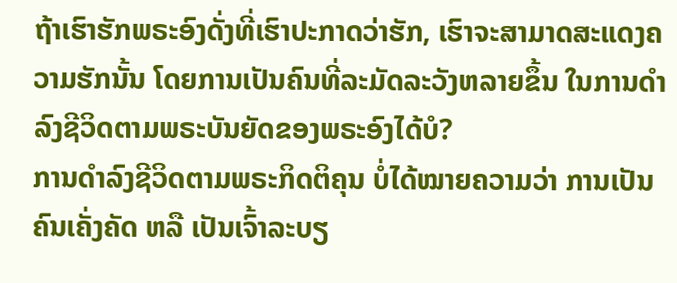ຖ້າເຮົາຮັກພຣະອົງດັ່ງທີ່ເຮົາປະກາດວ່າຮັກ, ເຮົາຈະສາມາດສະແດງຄວາມຮັກນັ້ນ ໂດຍການເປັນຄົນທີ່ລະມັດລະວັງຫລາຍຂຶ້ນ ໃນການດຳລົງຊີວິດຕາມພຣະບັນຍັດຂອງພຣະອົງໄດ້ບໍ?
ການດຳລົງຊີວິດຕາມພຣະກິດຕິຄຸນ ບໍ່ໄດ້ໝາຍຄວາມວ່າ ການເປັນຄົນເຄັ່ງຄັດ ຫລື ເປັນເຈົ້າລະບຽ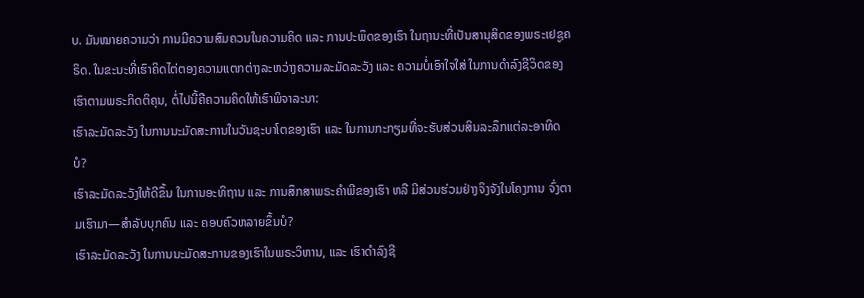ບ. ມັນໝາຍຄວາມວ່າ ການມີຄວາມສົມຄວນໃນຄວາມຄິດ ແລະ ການປະພຶດຂອງເຮົາ ໃນຖານະທີ່ເປັນສານຸສິດຂອງພຣະເຢຊູຄຣິດ. ໃນຂະນະທີ່ເຮົາຄິດໄຕ່ຕອງຄວາມແຕກຕ່າງລະຫວ່າງຄວາມລະມັດລະວັງ ແລະ ຄວາມບໍ່ເອົາໃຈໃສ່ ໃນການດຳລົງຊີວິດຂອງເຮົາຕາມພຣະກິດຕິຄຸນ, ຕໍ່ໄປນີ້ຄືຄວາມຄິດໃຫ້ເຮົາພິຈາລະນາ:
ເຮົາລະມັດລະວັງ ໃນການນະມັດສະການໃນວັນຊະບາໂຕຂອງເຮົາ ແລະ ໃນການກະກຽມທີ່ຈະຮັບສ່ວນສິນລະລຶກແຕ່ລະອາທິດບໍ?
ເຮົາລະມັດລະວັງໃຫ້ດີຂຶ້ນ ໃນການອະທິຖານ ແລະ ການສຶກສາພຣະຄຳພີຂອງເຮົາ ຫລື ມີສ່ວນຮ່ວມຢ່າງຈິງຈັງໃນໂຄງການ ຈົ່ງຕາມເຮົາມາ—ສຳລັບບຸກຄົນ ແລະ ຄອບຄົວຫລາຍຂຶ້ນບໍ?
ເຮົາລະມັດລະວັງ ໃນການນະມັດສະການຂອງເຮົາໃນພຣະວິຫານ, ແລະ ເຮົາດຳລົງຊີ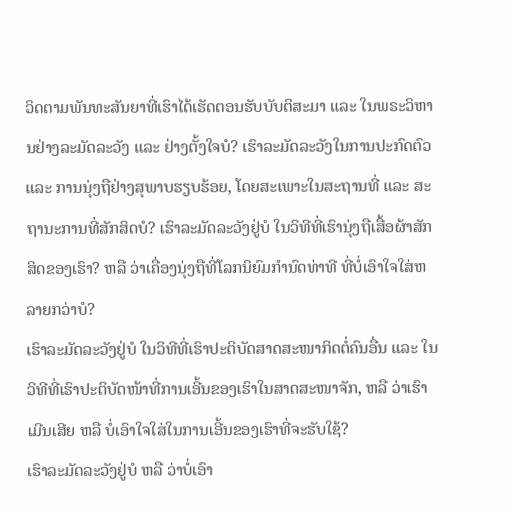ວິດຕາມພັນທະສັນຍາທີ່ເຮົາໄດ້ເຮັດຕອນຮັບບັບຕິສະມາ ແລະ ໃນພຣະວິຫານຢ່າງລະມັດລະວັງ ແລະ ຢ່າງຕັ້ງໃຈບໍ? ເຮົາລະມັດລະວັງໃນການປະກົດຕົວ ແລະ ການນຸ່ງຖືຢ່າງສຸພາບຮຽບຮ້ອຍ, ໂດຍສະເພາະໃນສະຖານທີ່ ແລະ ສະຖານະການທີ່ສັກສິດບໍ? ເຮົາລະມັດລະວັງຢູ່ບໍ ໃນວິທີທີ່ເຮົານຸ່ງຖືເສື້ອຜ້າສັກສິດຂອງເຮົາ? ຫລື ວ່າເຄື່ອງນຸ່ງຖືທີ່ໂລກນິຍົມກຳນົດທ່າທີ ທີ່ບໍ່ເອົາໃຈໃສ່ຫລາຍກວ່າບໍ?
ເຮົາລະມັດລະວັງຢູ່ບໍ ໃນວິທີທີ່ເຮົາປະຕິບັດສາດສະໜາກິດຕໍ່ຄົນອື່ນ ແລະ ໃນວິທີທີ່ເຮົາປະຕິບັດໜ້າທີ່ການເອີ້ນຂອງເຮົາໃນສາດສະໜາຈັກ, ຫລື ວ່າເຮົາເມີນເສີຍ ຫລື ບໍ່ເອົາໃຈໃສ່ໃນການເອີ້ນຂອງເຮົາທີ່ຈະຮັບໃຊ້?
ເຮົາລະມັດລະວັງຢູ່ບໍ ຫລື ວ່າບໍ່ເອົາ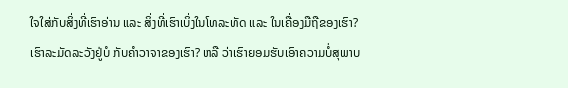ໃຈໃສ່ກັບສິ່ງທີ່ເຮົາອ່ານ ແລະ ສິ່ງທີ່ເຮົາເບິ່ງໃນໂທລະທັດ ແລະ ໃນເຄື່ອງມືຖືຂອງເຮົາ? ເຮົາລະມັດລະວັງຢູ່ບໍ ກັບຄຳວາຈາຂອງເຮົາ? ຫລື ວ່າເຮົາຍອມຮັບເອົາຄວາມບໍ່ສຸພາບ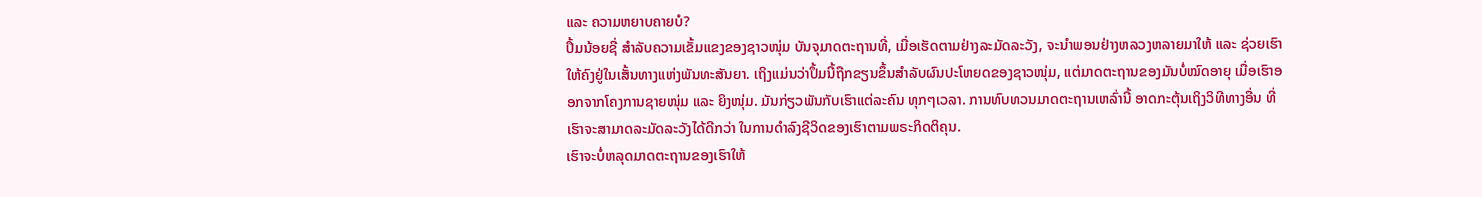ແລະ ຄວາມຫຍາບຄາຍບໍ?
ປຶ້ມນ້ອຍຊື່ ສຳລັບຄວາມເຂັ້ມແຂງຂອງຊາວໜຸ່ມ ບັນຈຸມາດຕະຖານທີ່, ເມື່ອເຮັດຕາມຢ່າງລະມັດລະວັງ, ຈະນຳພອນຢ່າງຫລວງຫລາຍມາໃຫ້ ແລະ ຊ່ວຍເຮົາໃຫ້ຄົງຢູ່ໃນເສັ້ນທາງແຫ່ງພັນທະສັນຍາ. ເຖິງແມ່ນວ່າປຶ້ມນີ້ຖືກຂຽນຂຶ້ນສຳລັບຜົນປະໂຫຍດຂອງຊາວໜຸ່ມ, ແຕ່ມາດຕະຖານຂອງມັນບໍ່ໝົດອາຍຸ ເມື່ອເຮົາອອກຈາກໂຄງການຊາຍໜຸ່ມ ແລະ ຍິງໜຸ່ມ. ມັນກ່ຽວພັນກັບເຮົາແຕ່ລະຄົນ ທຸກໆເວລາ. ການທົບທວນມາດຕະຖານເຫລົ່ານີ້ ອາດກະຕຸ້ນເຖິງວິທີທາງອື່ນ ທີ່ເຮົາຈະສາມາດລະມັດລະວັງໄດ້ດີກວ່າ ໃນການດຳລົງຊີວິດຂອງເຮົາຕາມພຣະກິດຕິຄຸນ.
ເຮົາຈະບໍ່ຫລຸດມາດຕະຖານຂອງເຮົາໃຫ້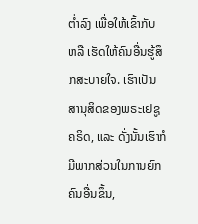ຕ່ຳລົງ ເພື່ອໃຫ້ເຂົ້າກັບ ຫລື ເຮັດໃຫ້ຄົນອື່ນຮູ້ສຶກສະບາຍໃຈ. ເຮົາເປັນສານຸສິດຂອງພຣະເຢຊູຄຣິດ, ແລະ ດັ່ງນັ້ນເຮົາກໍມີພາກສ່ວນໃນການຍົກຄົນອື່ນຂຶ້ນ,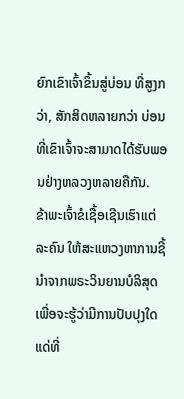ຍົກເຂົາເຈົ້າຂຶ້ນສູ່ບ່ອນ ທີ່ສູງກວ່າ, ສັກສິດຫລາຍກວ່າ ບ່ອນທີ່ເຂົາເຈົ້າຈະສາມາດໄດ້ຮັບພອນຢ່າງຫລວງຫລາຍຄືກັນ.
ຂ້າພະເຈົ້າຂໍເຊື້ອເຊີນເຮົາແຕ່ລະຄົນ ໃຫ້ສະແຫວງຫາການຊີ້ນຳຈາກພຣະວິນຍານບໍລິສຸດ ເພື່ອຈະຮູ້ວ່າມີການປັບປຸງໃດແດ່ທີ່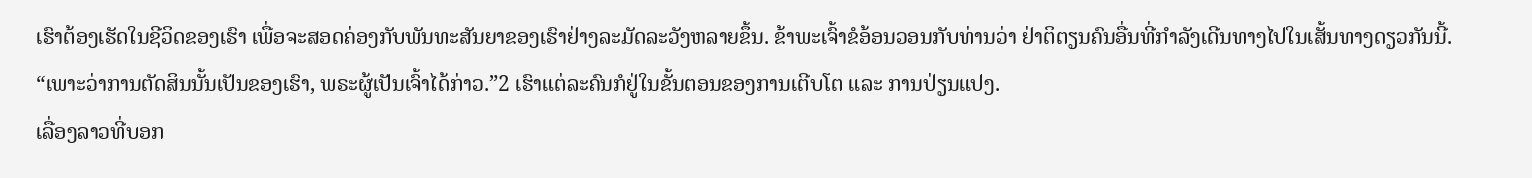ເຮົາຕ້ອງເຮັດໃນຊີວິດຂອງເຮົາ ເພື່ອຈະສອດຄ່ອງກັບພັນທະສັນຍາຂອງເຮົາຢ່າງລະມັດລະວັງຫລາຍຂຶ້ນ. ຂ້າພະເຈົ້າຂໍອ້ອນວອນກັບທ່ານວ່າ ຢ່າຕິຕຽນຄົນອື່ນທີ່ກຳລັງເດີນທາງໄປໃນເສັ້ນທາງດຽວກັນນີ້. “ເພາະວ່າການຕັດສິນນັ້ນເປັນຂອງເຮົາ, ພຣະຜູ້ເປັນເຈົ້າໄດ້ກ່າວ.”2 ເຮົາແຕ່ລະຄົນກໍຢູ່ໃນຂັ້ນຕອນຂອງການເຕີບໂຕ ແລະ ການປ່ຽນແປງ.
ເລື່ອງລາວທີ່ບອກ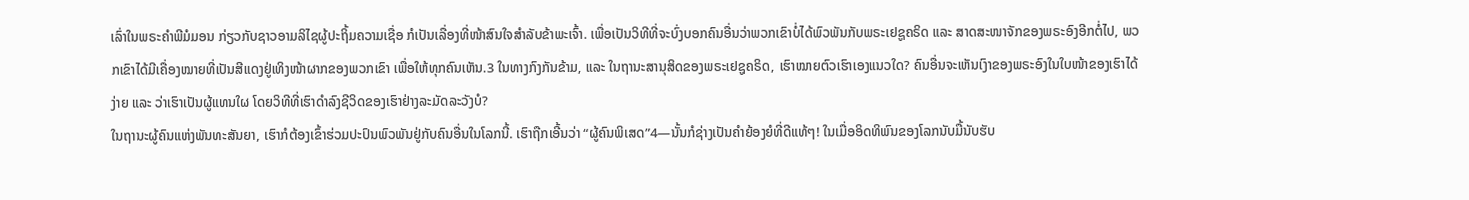ເລົ່າໃນພຣະຄຳພີມໍມອນ ກ່ຽວກັບຊາວອາມລິໄຊຜູ້ປະຖິ້ມຄວາມເຊື່ອ ກໍເປັນເລື່ອງທີ່ໜ້າສົນໃຈສຳລັບຂ້າພະເຈົ້າ. ເພື່ອເປັນວິທີທີ່ຈະບົ່ງບອກຄົນອື່ນວ່າພວກເຂົາບໍ່ໄດ້ພົວພັນກັບພຣະເຢຊູຄຣິດ ແລະ ສາດສະໜາຈັກຂອງພຣະອົງອີກຕໍ່ໄປ, ພວກເຂົາໄດ້ມີເຄື່ອງໝາຍທີ່ເປັນສີແດງຢູ່ເທິງໜ້າຜາກຂອງພວກເຂົາ ເພື່ອໃຫ້ທຸກຄົນເຫັນ.3 ໃນທາງກົງກັນຂ້າມ, ແລະ ໃນຖານະສານຸສິດຂອງພຣະເຢຊູຄຣິດ, ເຮົາໝາຍຕົວເຮົາເອງແນວໃດ? ຄົນອື່ນຈະເຫັນເງົາຂອງພຣະອົງໃນໃບໜ້າຂອງເຮົາໄດ້ງ່າຍ ແລະ ວ່າເຮົາເປັນຜູ້ແທນໃຜ ໂດຍວິທີທີ່ເຮົາດຳລົງຊີວິດຂອງເຮົາຢ່າງລະມັດລະວັງບໍ?
ໃນຖານະຜູ້ຄົນແຫ່ງພັນທະສັນຍາ, ເຮົາກໍຕ້ອງເຂົ້າຮ່ວມປະປົນພົວພັນຢູ່ກັບຄົນອື່ນໃນໂລກນີ້. ເຮົາຖືກເອີ້ນວ່າ “ຜູ້ຄົນພິເສດ”4—ນັ້ນກໍຊ່າງເປັນຄຳຍ້ອງຍໍທີ່ດີແທ້ໆ! ໃນເມື່ອອິດທິພົນຂອງໂລກນັບມື້ນັບຮັບ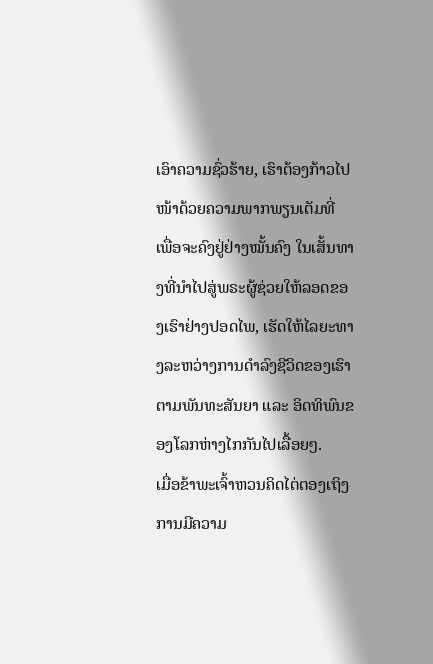ເອົາຄວາມຊົ່ວຮ້າຍ, ເຮົາຕ້ອງກ້າວໄປໜ້າດ້ວຍຄວາມພາກພຽນເຕັມທີ່ ເພື່ອຈະຄົງຢູ່ຢ່າງໝັ້ນຄົງ ໃນເສັ້ນທາງທີ່ນຳໄປສູ່ພຣະຜູ້ຊ່ວຍໃຫ້ລອດຂອງເຮົາຢ່າງປອດໄພ, ເຮັດໃຫ້ໄລຍະທາງລະຫວ່າງການດຳລົງຊີວິດຂອງເຮົາ ຕາມພັນທະສັນຍາ ແລະ ອິດທິພົນຂອງໂລກຫ່າງໄກກັນໄປເລື້ອຍໆ.
ເມື່ອຂ້າພະເຈົ້າຫວນຄິດໄຕ່ຕອງເຖິງການມີຄວາມ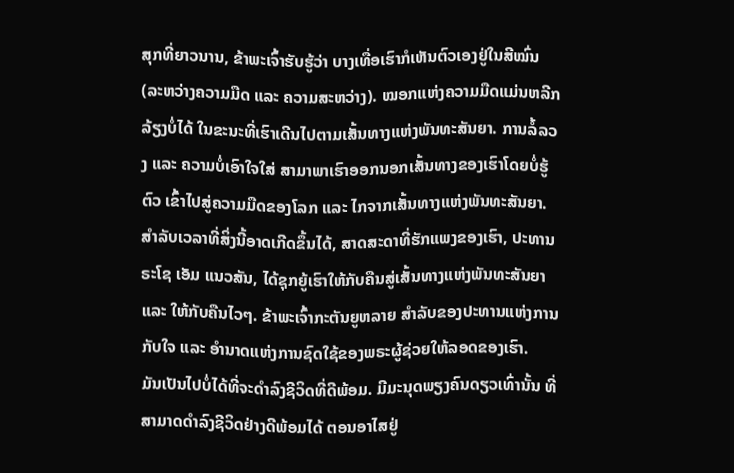ສຸກທີ່ຍາວນານ, ຂ້າພະເຈົ້າຮັບຮູ້ວ່າ ບາງເທື່ອເຮົາກໍເຫັນຕົວເອງຢູ່ໃນສີໝົ່ນ (ລະຫວ່າງຄວາມມືດ ແລະ ຄວາມສະຫວ່າງ). ໝອກແຫ່ງຄວາມມືດແມ່ນຫລີກລ້ຽງບໍ່ໄດ້ ໃນຂະນະທີ່ເຮົາເດີນໄປຕາມເສັ້ນທາງແຫ່ງພັນທະສັນຍາ. ການລໍ້ລວງ ແລະ ຄວາມບໍ່ເອົາໃຈໃສ່ ສາມາພາເຮົາອອກນອກເສັ້ນທາງຂອງເຮົາໂດຍບໍ່ຮູ້ຕົວ ເຂົ້າໄປສູ່ຄວາມມືດຂອງໂລກ ແລະ ໄກຈາກເສັ້ນທາງແຫ່ງພັນທະສັນຍາ. ສຳລັບເວລາທີ່ສິ່ງນີ້ອາດເກີດຂຶ້ນໄດ້, ສາດສະດາທີ່ຮັກແພງຂອງເຮົາ, ປະທານຣະໂຊ ເອັມ ແນວສັນ, ໄດ້ຊຸກຍູ້ເຮົາໃຫ້ກັບຄືນສູ່ເສັ້ນທາງແຫ່ງພັນທະສັນຍາ ແລະ ໃຫ້ກັບຄືນໄວໆ. ຂ້າພະເຈົ້າກະຕັນຍູຫລາຍ ສຳລັບຂອງປະທານແຫ່ງການກັບໃຈ ແລະ ອຳນາດແຫ່ງການຊົດໃຊ້ຂອງພຣະຜູ້ຊ່ວຍໃຫ້ລອດຂອງເຮົາ.
ມັນເປັນໄປບໍ່ໄດ້ທີ່ຈະດຳລົງຊີວິດທີ່ດີພ້ອມ. ມີມະນຸດພຽງຄົນດຽວເທົ່ານັ້ນ ທີ່ສາມາດດຳລົງຊີວິດຢ່າງດີພ້ອມໄດ້ ຕອນອາໄສຢູ່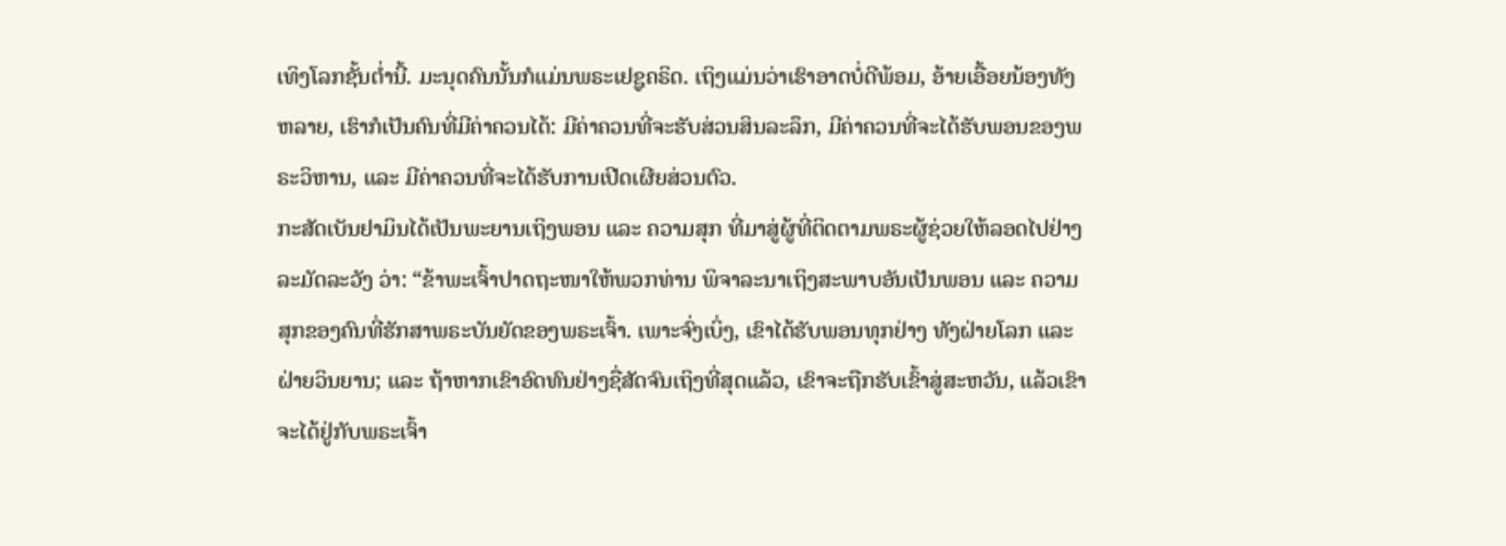ເທິງໂລກຊັ້ນຕ່ຳນີ້. ມະນຸດຄົນນັ້ນກໍແມ່ນພຣະເຢຊູຄຣິດ. ເຖິງແມ່ນວ່າເຮົາອາດບໍ່ດີພ້ອມ, ອ້າຍເອື້ອຍນ້ອງທັງຫລາຍ, ເຮົາກໍເປັນຄົນທີ່ມີຄ່າຄວນໄດ້: ມີຄ່າຄວນທີ່ຈະຮັບສ່ວນສິນລະລຶກ, ມີຄ່າຄວນທີ່ຈະໄດ້ຮັບພອນຂອງພຣະວິຫານ, ແລະ ມີຄ່າຄວນທີ່ຈະໄດ້ຮັບການເປີດເຜີຍສ່ວນຕົວ.
ກະສັດເບັນຢາມິນໄດ້ເປັນພະຍານເຖິງພອນ ແລະ ຄວາມສຸກ ທີ່ມາສູ່ຜູ້ທີ່ຕິດຕາມພຣະຜູ້ຊ່ວຍໃຫ້ລອດໄປຢ່າງລະມັດລະວັງ ວ່າ: “ຂ້າພະເຈົ້າປາດຖະໜາໃຫ້ພວກທ່ານ ພິຈາລະນາເຖິງສະພາບອັນເປັນພອນ ແລະ ຄວາມສຸກຂອງຄົນທີ່ຮັກສາພຣະບັນຍັດຂອງພຣະເຈົ້າ. ເພາະຈົ່ງເບິ່ງ, ເຂົາໄດ້ຮັບພອນທຸກຢ່າງ ທັງຝ່າຍໂລກ ແລະ ຝ່າຍວິນຍານ; ແລະ ຖ້າຫາກເຂົາອົດທົນຢ່າງຊື່ສັດຈົນເຖິງທີ່ສຸດແລ້ວ, ເຂົາຈະຖືກຮັບເຂົ້າສູ່ສະຫວັນ, ແລ້ວເຂົາຈະໄດ້ຢູ່ກັບພຣະເຈົ້າ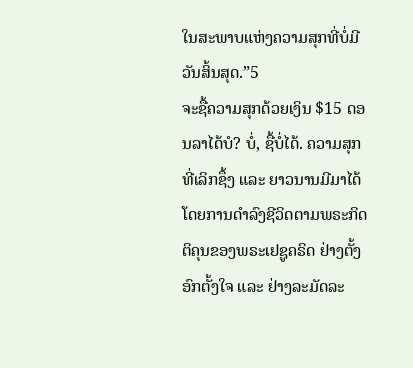ໃນສະພາບແຫ່ງຄວາມສຸກທີ່ບໍ່ມີວັນສິ້ນສຸດ.”5
ຈະຊື້ຄວາມສຸກດ້ວຍເງິນ $15 ດອນລາໄດ້ບໍ? ບໍ່, ຊື້ບໍ່ໄດ້. ຄວາມສຸກທີ່ເລິກຊຶ້ງ ແລະ ຍາວນານມີມາໄດ້ໂດຍການດຳລົງຊີວິດຕາມພຣະກິດຕິຄຸນຂອງພຣະເຢຊູຄຣິດ ຢ່າງຕັ້ງອົກຕັ້ງໃຈ ແລະ ຢ່າງລະມັດລະ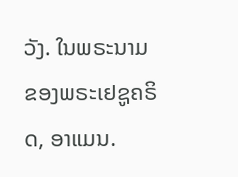ວັງ. ໃນພຣະນາມຂອງພຣະເຢຊູຄຣິດ, ອາແມນ.